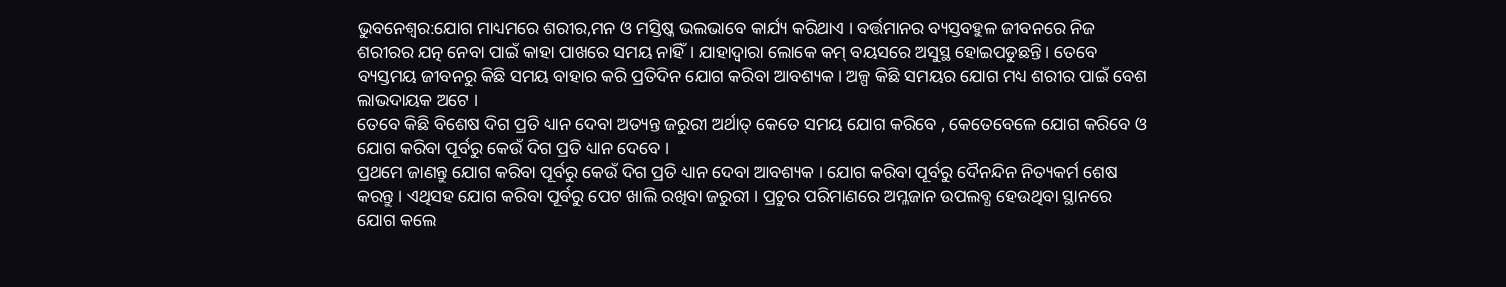ଭୁବନେଶ୍ବର:ଯୋଗ ମାଧ୍ୟମରେ ଶରୀର,ମନ ଓ ମସ୍ତିଷ୍କ ଭଲଭାବେ କାର୍ଯ୍ୟ କରିଥାଏ । ବର୍ତ୍ତମାନର ବ୍ୟସ୍ତବହୁଳ ଜୀବନରେ ନିଜ ଶରୀରର ଯତ୍ନ ନେବା ପାଇଁ କାହା ପାଖରେ ସମୟ ନାହିଁ। ଯାହାଦ୍ବାରା ଲୋକେ କମ୍ ବୟସରେ ଅସୁସ୍ଥ ହୋଇପଡୁଛନ୍ତି। ତେବେ ବ୍ୟସ୍ତମୟ ଜୀବନରୁ କିଛି ସମୟ ବାହାର କରି ପ୍ରତିଦିନ ଯୋଗ କରିବା ଆବଶ୍ୟକ। ଅଳ୍ପ କିଛି ସମୟର ଯୋଗ ମଧ୍ୟ ଶରୀର ପାଇଁ ବେଶ ଲାଭଦାୟକ ଅଟେ ।
ତେବେ କିଛି ବିଶେଷ ଦିଗ ପ୍ରତି ଧ୍ୟାନ ଦେବା ଅତ୍ୟନ୍ତ ଜରୁରୀ ଅର୍ଥାତ୍ କେତେ ସମୟ ଯୋଗ କରିବେ , କେତେବେଳେ ଯୋଗ କରିବେ ଓ ଯୋଗ କରିବା ପୂର୍ବରୁ କେଉଁ ଦିଗ ପ୍ରତି ଧ୍ୟାନ ଦେବେ ।
ପ୍ରଥମେ ଜାଣନ୍ତୁ ଯୋଗ କରିବା ପୂର୍ବରୁ କେଉଁ ଦିଗ ପ୍ରତି ଧ୍ୟାନ ଦେବା ଆବଶ୍ୟକ । ଯୋଗ କରିବା ପୂର୍ବରୁ ଦୈନନ୍ଦିନ ନିତ୍ୟକର୍ମ ଶେଷ କରନ୍ତୁ । ଏଥିସହ ଯୋଗ କରିବା ପୂର୍ବରୁ ପେଟ ଖାଲି ରଖିବା ଜରୁରୀ । ପ୍ରଚୁର ପରିମାଣରେ ଅମ୍ଳଜାନ ଉପଲବ୍ଧ ହେଉଥିବା ସ୍ଥାନରେ ଯୋଗ କଲେ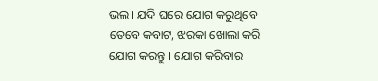ଭଲ। ଯଦି ଘରେ ଯୋଗ କରୁଥିବେ ତେବେ କବାଟ, ଝରକା ଖୋଲା କରି ଯୋଗ କରନ୍ତୁ । ଯୋଗ କରିବାର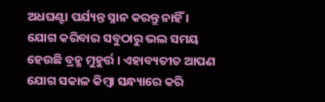ଅଧଘଣ୍ଟା ପର୍ଯ୍ୟନ୍ତ ସ୍ନାନ କରନ୍ତୁ ନାହିଁ ।
ଯୋଗ କରିବାର ସବୁଠାରୁ ଭଲ ସମୟ ହେଉଛି ବ୍ରହ୍ମ ମୁହୁର୍ତ୍ତ । ଏହାବ୍ୟତୀତ ଆପଣ ଯୋଗ ସକାଳ କିମ୍ବା ସନ୍ଧ୍ୟାରେ କରି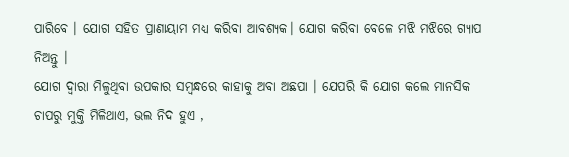ପାରିବେ । ଯୋଗ ସହିତ ପ୍ରାଣାୟାମ ମଧ୍ୟ କରିବା ଆବଶ୍ୟକ। ଯୋଗ କରିବା ବେଳେ ମଝି ମଝିରେ ଗ୍ୟାପ ନିଅନ୍ତୁ ।
ଯୋଗ ଦ୍ବାରା ମିଳୁଥିବା ଉପକାର ସମ୍ବନ୍ଧରେ କାହାକୁ ଅବା ଅଛପା । ଯେପରି କି ଯୋଗ କଲେ ମାନସିକ ଚାପରୁ ମୁକ୍ତି ମିଳିଥାଏ, ଭଲ ନିଦ ହୁଏ ,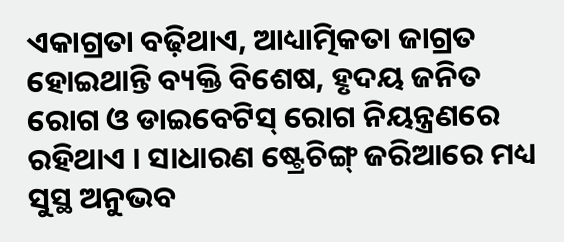ଏକାଗ୍ରତା ବଢ଼ିଥାଏ, ଆଧ୍ୟାତ୍ମିକତା ଜାଗ୍ରତ ହୋଇଥାନ୍ତି ବ୍ୟକ୍ତି ବିଶେଷ, ହୃଦୟ ଜନିତ ରୋଗ ଓ ଡାଇବେଟିସ୍ ରୋଗ ନିୟନ୍ତ୍ରଣରେ ରହିଥାଏ । ସାଧାରଣ ଷ୍ଟ୍ରେଚିଙ୍ଗ୍ ଜରିଆରେ ମଧ୍ୟ ସୁସ୍ଥ ଅନୁଭବ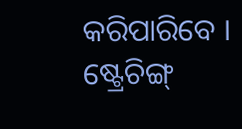କରିପାରିବେ । ଷ୍ଟ୍ରେଚିଙ୍ଗ୍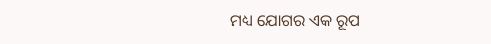ମଧ୍ୟ ଯୋଗର ଏକ ରୂପ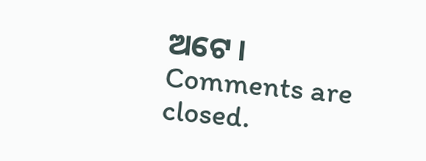ଅଟେ ।
Comments are closed.